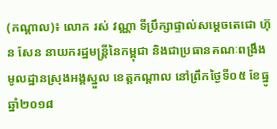(កណ្តាល)៖ លោក រស់ វណ្ណា ទីប្រឹក្សាផ្ទាល់សម្ដេចតេជោ ហ៊ុន សែន នាយករដ្ឋមន្ដ្រីនៃកម្ពុជា និងជាប្រធានគណៈពង្រឹងមូលដ្ឋានស្រុងអង្គស្នួល ខេត្តកណ្ដាល នៅព្រឹកថ្ងៃទី០៥ ខែធ្នូ ឆ្នាំ២០១៨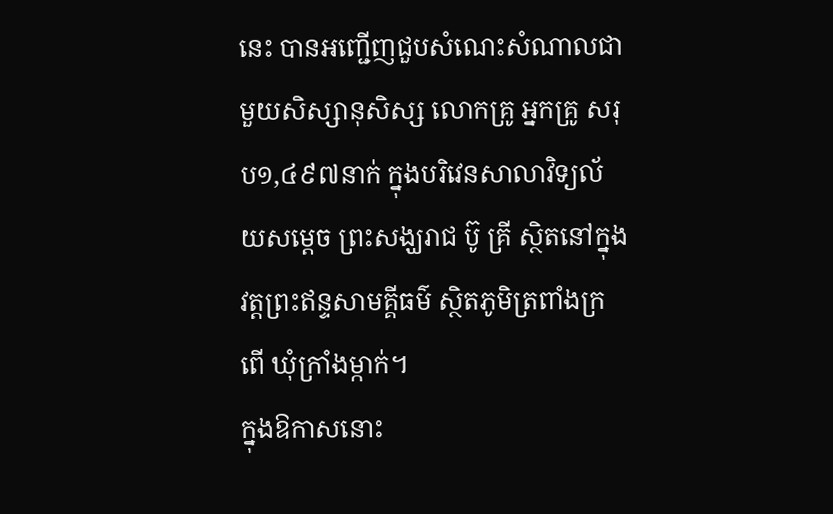នេះ បានអញ្ជើញជួបសំណេះសំណាលជាមួយសិស្សានុសិស្ស លោកគ្រូ អ្នកគ្រូ សរុប១,៤៩៧នាក់ ក្នុងបរិវេនសាលាវិទ្យល័យសម្តេច ព្រះសង្ឃរាជ ប៊ូ គ្រី ស្ថិតនៅក្នុងវត្តព្រះឥន្ទសាមគ្គីធម៌ ស្ថិតភូមិត្រពាំងក្រពើ ឃុំក្រាំងម្កាក់។
ក្នុងឱកាសនោះ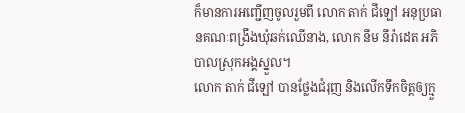ក៏មានការអញ្ជើញចូលរួមពី លោក តាក់ ជីឡៅ អនុប្រធានគណៈពង្រឹងឃុំឆក់ឈើនាង, លោក នីម នីរ៉ាដេត អភិបាលស្រុកអង្គស្នួល។
លោក តាក់ ជីឡៅ បានថ្លែងជំរុញ និងលើកទឹកចិត្តឲ្យក្មួ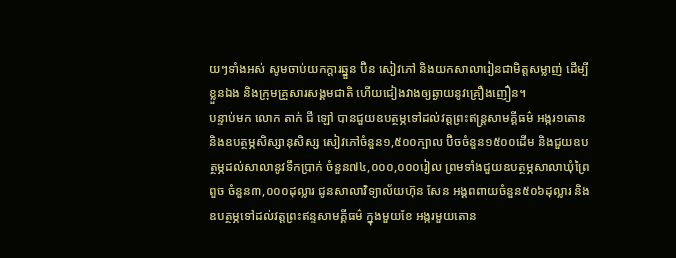យៗទាំងអស់ សូមចាប់យកក្តារឆ្នួន ប៊ិន សៀវភៅ និងយកសាលារៀនជាមិត្តសម្លាញ់ ដើម្បីខ្លួនឯង និងក្រុមគ្រួសារសង្គមជាតិ ហើយជៀងវាងឲ្យឆ្ងាយនូវគ្រឿងញឿន។
បន្ទាប់មក លោក តាក់ ជី ឡៅ បានជួយឧបត្ថម្ភទៅដល់វត្តព្រះឥន្ត្រសាមគ្គីធម៌ អង្ករ១តោន និងឧបត្ថម្ភសិស្សានុសិស្ស សៀវភៅចំនួន១,៥០០ក្បាល ប៊ិចចំនួន១៥០០ដើម និងជួយឧបត្ថម្ភដល់សាលានូវទឹកប្រាក់ ចំនួន៧៤,០០០,០០០រៀល ព្រមទាំងជួយឧបត្ថម្ភសាលាឃុំព្រៃពួច ចំនួន៣,០០០ដុល្លារ ជូនសាលាវិទ្យាល័យហ៊ុន សែន អង្គពពាយចំនួន៥០៦ដុល្លារ និងឧបត្ថម្ភទៅដល់វត្តព្រះឥន្ទសាមគ្គីធម៌ ក្នុងមួយខែ អង្ករមួយតោន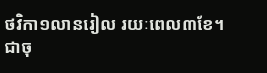ថវិកា១លានរៀល រយៈពេល៣ខែ។
ជាចុ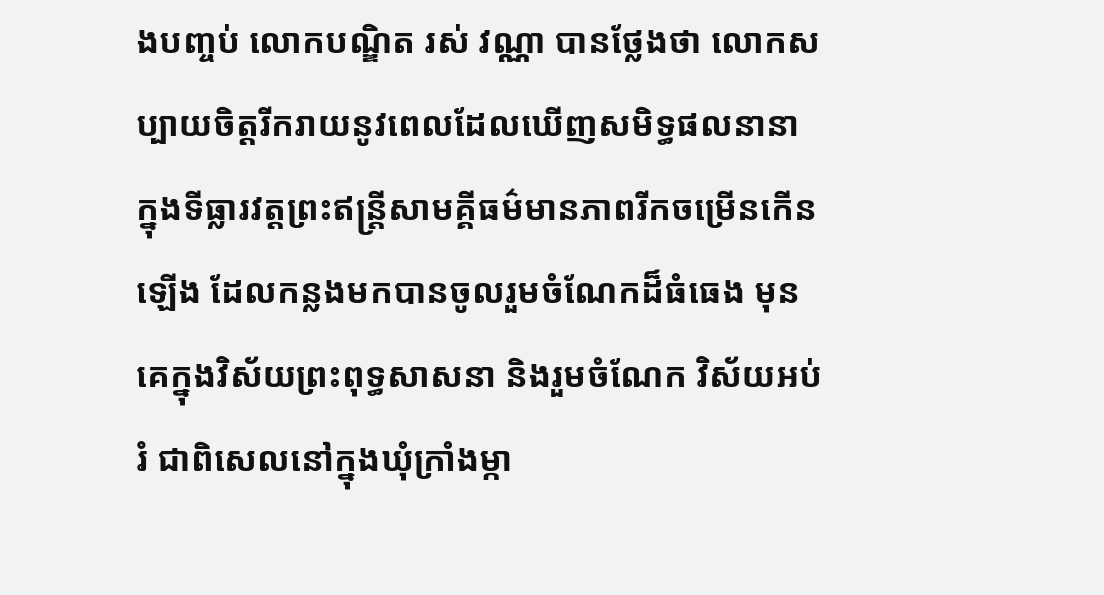ងបញ្ចប់ លោកបណ្ឌិត រស់ វណ្ណា បានថ្លែងថា លោកសប្បាយចិត្តរីករាយនូវពេលដែលឃើញសមិទ្ធផលនានា ក្នុងទីធ្លារវត្តព្រះឥន្ត្រីសាមគ្គីធម៌មានភាពរីកចម្រើនកើនឡើង ដែលកន្លងមកបានចូលរួមចំណែកដ៏ធំធេង មុនគេក្នុងវិស័យព្រះពុទ្ធសាសនា និងរួមចំណែក វិស័យអប់រំ ជាពិសេលនៅក្នុងឃុំក្រាំងម្កា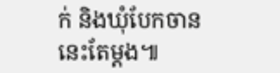ក់ និងឃុំបែកចាននេះតែម្តង៕